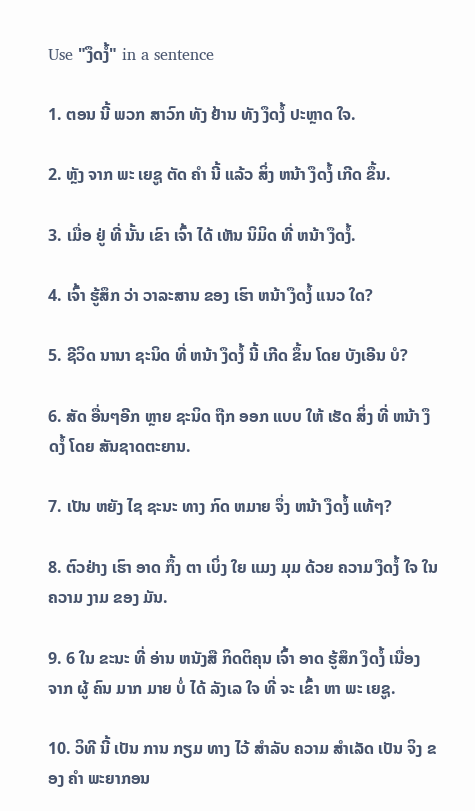Use "ງຶດງໍ້" in a sentence

1. ຕອນ ນີ້ ພວກ ສາວົກ ທັງ ຢ້ານ ທັງ ງຶດງໍ້ ປະຫຼາດ ໃຈ.

2. ຫຼັງ ຈາກ ພະ ເຍຊູ ຕັດ ຄໍາ ນີ້ ແລ້ວ ສິ່ງ ຫນ້າ ງຶດງໍ້ ເກີດ ຂຶ້ນ.

3. ເມື່ອ ຢູ່ ທີ່ ນັ້ນ ເຂົາ ເຈົ້າ ໄດ້ ເຫັນ ນິມິດ ທີ່ ຫນ້າ ງຶດງໍ້.

4. ເຈົ້າ ຮູ້ສຶກ ວ່າ ວາລະສານ ຂອງ ເຮົາ ຫນ້າ ງຶດງໍ້ ແນວ ໃດ?

5. ຊີວິດ ນານາ ຊະນິດ ທີ່ ຫນ້າ ງຶດງໍ້ ນີ້ ເກີດ ຂຶ້ນ ໂດຍ ບັງເອີນ ບໍ?

6. ສັດ ອື່ນໆອີກ ຫຼາຍ ຊະນິດ ຖືກ ອອກ ແບບ ໃຫ້ ເຮັດ ສິ່ງ ທີ່ ຫນ້າ ງຶດງໍ້ ໂດຍ ສັນຊາດຕະຍານ.

7. ເປັນ ຫຍັງ ໄຊ ຊະນະ ທາງ ກົດ ຫມາຍ ຈຶ່ງ ຫນ້າ ງຶດງໍ້ ແທ້ໆ?

8. ຕົວຢ່າງ ເຮົາ ອາດ ກຶ້ງ ຕາ ເບິ່ງ ໃຍ ແມງ ມຸມ ດ້ວຍ ຄວາມ ງຶດງໍ້ ໃຈ ໃນ ຄວາມ ງາມ ຂອງ ມັນ.

9. 6 ໃນ ຂະນະ ທີ່ ອ່ານ ຫນັງສື ກິດຕິຄຸນ ເຈົ້າ ອາດ ຮູ້ສຶກ ງຶດງໍ້ ເນື່ອງ ຈາກ ຜູ້ ຄົນ ມາກ ມາຍ ບໍ່ ໄດ້ ລັງເລ ໃຈ ທີ່ ຈະ ເຂົ້າ ຫາ ພະ ເຍຊູ.

10. ວິທີ ນີ້ ເປັນ ການ ກຽມ ທາງ ໄວ້ ສໍາລັບ ຄວາມ ສໍາເລັດ ເປັນ ຈິງ ຂອງ ຄໍາ ພະຍາກອນ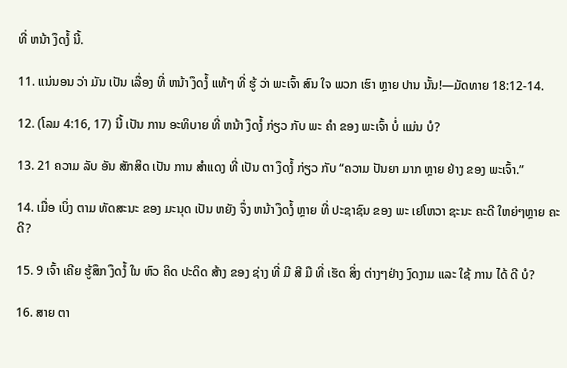ທີ່ ຫນ້າ ງຶດງໍ້ ນີ້.

11. ແນ່ນອນ ວ່າ ມັນ ເປັນ ເລື່ອງ ທີ່ ຫນ້າ ງຶດງໍ້ ແທ້ໆ ທີ່ ຮູ້ ວ່າ ພະເຈົ້າ ສົນ ໃຈ ພວກ ເຮົາ ຫຼາຍ ປານ ນັ້ນ!—ມັດທາຍ 18:12-14.

12. (ໂລມ 4:16, 17) ນີ້ ເປັນ ການ ອະທິບາຍ ທີ່ ຫນ້າ ງຶດງໍ້ ກ່ຽວ ກັບ ພະ ຄໍາ ຂອງ ພະເຈົ້າ ບໍ່ ແມ່ນ ບໍ?

13. 21 ຄວາມ ລັບ ອັນ ສັກສິດ ເປັນ ການ ສໍາແດງ ທີ່ ເປັນ ຕາ ງຶດງໍ້ ກ່ຽວ ກັບ “ຄວາມ ປັນຍາ ມາກ ຫຼາຍ ຢ່າງ ຂອງ ພະເຈົ້າ.”

14. ເມື່ອ ເບິ່ງ ຕາມ ທັດສະນະ ຂອງ ມະນຸດ ເປັນ ຫຍັງ ຈຶ່ງ ຫນ້າ ງຶດງໍ້ ຫຼາຍ ທີ່ ປະຊາຊົນ ຂອງ ພະ ເຢໂຫວາ ຊະນະ ຄະດີ ໃຫຍ່ໆຫຼາຍ ຄະດີ?

15. 9 ເຈົ້າ ເຄີຍ ຮູ້ສຶກ ງຶດງໍ້ ໃນ ຫົວ ຄິດ ປະດິດ ສ້າງ ຂອງ ຊ່າງ ທີ່ ມີ ສີ ມື ທີ່ ເຮັດ ສິ່ງ ຕ່າງໆຢ່າງ ງົດງາມ ແລະ ໃຊ້ ການ ໄດ້ ດີ ບໍ?

16. ສາຍ ຕາ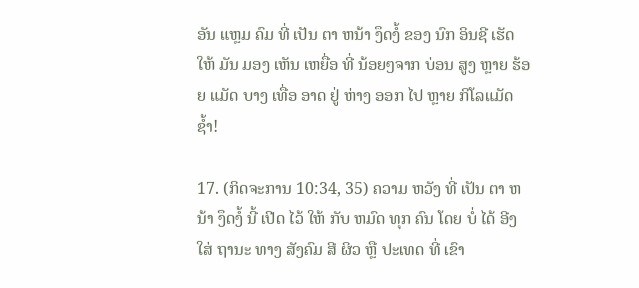ອັນ ແຫຼມ ຄົມ ທີ່ ເປັນ ຕາ ຫນ້າ ງຶດງໍ້ ຂອງ ນົກ ອິນຊີ ເຮັດ ໃຫ້ ມັນ ມອງ ເຫັນ ເຫຍື່ອ ທີ່ ນ້ອຍໆຈາກ ບ່ອນ ສູງ ຫຼາຍ ຮ້ອຍ ແມັດ ບາງ ເທື່ອ ອາດ ຢູ່ ຫ່າງ ອອກ ໄປ ຫຼາຍ ກິໂລແມັດ ຊໍ້າ!

17. (ກິດຈະການ 10:34, 35) ຄວາມ ຫວັງ ທີ່ ເປັນ ຕາ ຫນ້າ ງຶດງໍ້ ນີ້ ເປີດ ໄວ້ ໃຫ້ ກັບ ຫມົດ ທຸກ ຄົນ ໂດຍ ບໍ່ ໄດ້ ອີງ ໃສ່ ຖານະ ທາງ ສັງຄົມ ສີ ຜິວ ຫຼື ປະເທດ ທີ່ ເຂົາ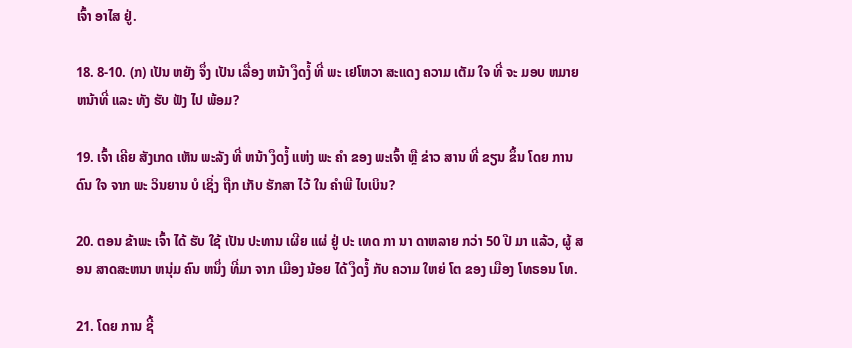ເຈົ້າ ອາໄສ ຢູ່.

18. 8-10. (ກ) ເປັນ ຫຍັງ ຈຶ່ງ ເປັນ ເລື່ອງ ຫນ້າ ງຶດງໍ້ ທີ່ ພະ ເຢໂຫວາ ສະແດງ ຄວາມ ເຕັມ ໃຈ ທີ່ ຈະ ມອບ ຫມາຍ ຫນ້າທີ່ ແລະ ທັງ ຮັບ ຟັງ ໄປ ພ້ອມ?

19. ເຈົ້າ ເຄີຍ ສັງເກດ ເຫັນ ພະລັງ ທີ່ ຫນ້າ ງຶດງໍ້ ແຫ່ງ ພະ ຄໍາ ຂອງ ພະເຈົ້າ ຫຼື ຂ່າວ ສານ ທີ່ ຂຽນ ຂຶ້ນ ໂດຍ ການ ດົນ ໃຈ ຈາກ ພະ ວິນຍານ ບໍ ເຊິ່ງ ຖືກ ເກັບ ຮັກສາ ໄວ້ ໃນ ຄໍາພີ ໄບເບິນ?

20. ຕອນ ຂ້າພະ ເຈົ້າ ໄດ້ ຮັບ ໃຊ້ ເປັນ ປະທານ ເຜີຍ ແຜ່ ຢູ່ ປະ ເທດ ກາ ນາ ດາຫລາຍ ກວ່າ 50 ປີ ມາ ແລ້ວ, ຜູ້ ສອນ ສາດສະຫນາ ຫນຸ່ມ ຄົນ ຫນຶ່ງ ທີ່ມາ ຈາກ ເມືອງ ນ້ອຍ ໄດ້ ງຶດງໍ້ ກັບ ຄວາມ ໃຫຍ່ ໂຕ ຂອງ ເມືອງ ໂທຣອນ ໂທ.

21. ໂດຍ ການ ຊີ້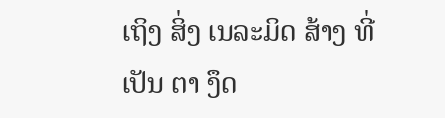ເຖິງ ສິ່ງ ເນລະມິດ ສ້າງ ທີ່ ເປັນ ຕາ ງຶດ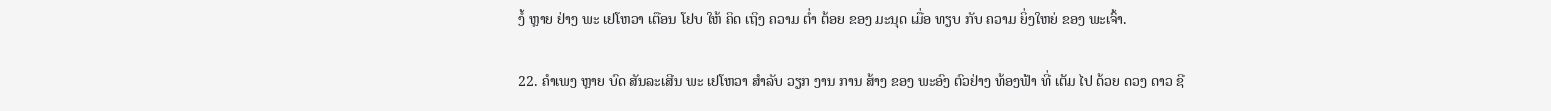ງໍ້ ຫຼາຍ ຢ່າງ ພະ ເຢໂຫວາ ເຕືອນ ໂຢບ ໃຫ້ ຄິດ ເຖິງ ຄວາມ ຕໍ່າ ຕ້ອຍ ຂອງ ມະນຸດ ເມື່ອ ທຽບ ກັບ ຄວາມ ຍິ່ງໃຫຍ່ ຂອງ ພະເຈົ້າ.

22. ຄໍາເພງ ຫຼາຍ ບົດ ສັນລະເສີນ ພະ ເຢໂຫວາ ສໍາລັບ ວຽກ ງານ ການ ສ້າງ ຂອງ ພະອົງ ຕົວຢ່າງ ທ້ອງຟ້າ ທີ່ ເຕັມ ໄປ ດ້ວຍ ດວງ ດາວ ຊີ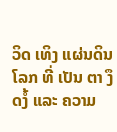ວິດ ເທິງ ແຜ່ນດິນ ໂລກ ທີ່ ເປັນ ຕາ ງຶດງໍ້ ແລະ ຄວາມ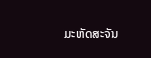ມະຫັດສະຈັນ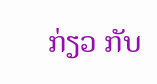ກ່ຽວ ກັບ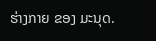ຮ່າງກາຍ ຂອງ ມະນຸດ.